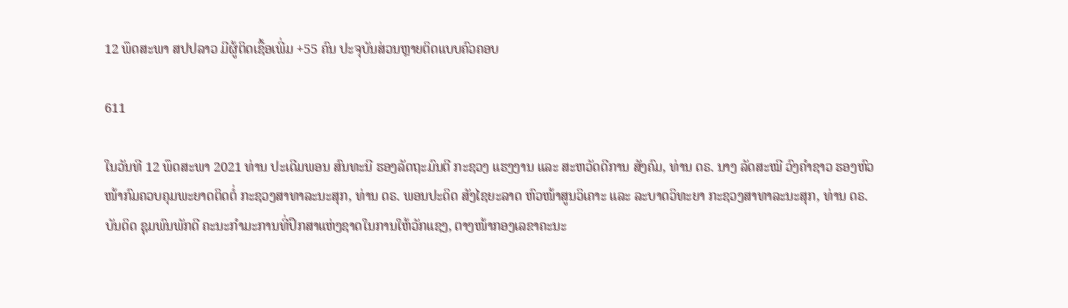12 ພຶດສະພາ ສປປລາວ ມີຜູ້ຕິດເຊື້ອເພີ່ມ +55 ຄົນ ປະຈຸບັນສ່ວນຫຼາຍຕິດແບບຄົວຄອບ

611

ໃນວັນທີ 12 ພຶດສະພາ 2021 ທ່ານ ປະເດີມພອນ ສົນທະນີ ຮອງລັດຖະມົນຕີ ກະຊວງ ແຮງງານ ແລະ ສະຫວັດດີການ ສັງຄົມ, ທ່ານ ດຣ. ນາງ ລັດສະໝີ ວົງຄຳຊາວ ຮອງຫົວໜ້າກົມຄວບຄຸມພະຍາດຕິດຕໍ່ ກະຊວງສາທາລະນະສຸກ, ທ່ານ ດຣ. ພອນປະດິດ ສັງໄຊຍະລາດ ຫົວໜ້າສູນວິເຄາະ ແລະ ລະບາດວິທະຍາ ກະຊວງສາທາລະນະສຸກ, ທ່ານ ດຣ. ບັນດິດ ຊຸມພົນພັກດີ ຄະນະກຳມະການທີ່ປຶກສາແຫ່ງຊາດໃນການໃຫ້ວັກແຊງ, ຕາງໜ້າກອງເລຂາຄະນະ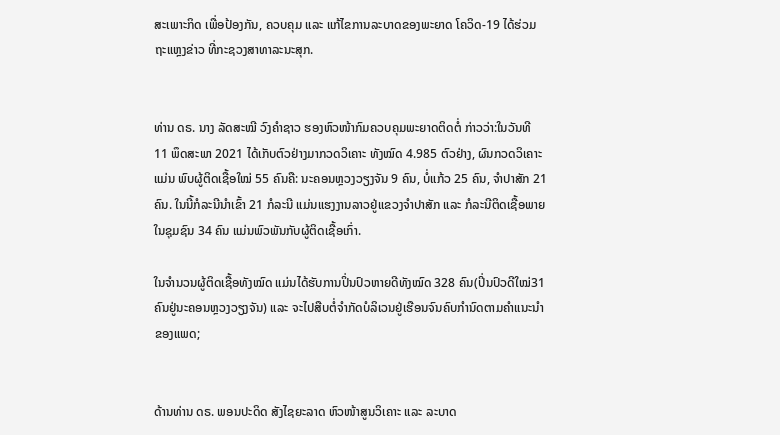ສະເພາະກິດ ເພື່ອປ້ອງກັນ, ຄວບຄຸມ ແລະ ແກ້ໄຂການລະບາດຂອງພະຍາດ ໂຄວິດ-19 ໄດ້ຮ່ວມຖະແຫຼງຂ່າວ ທີ່ກະຊວງສາທາລະນະສຸກ.


ທ່ານ ດຣ. ນາງ ລັດສະໝີ ວົງຄຳຊາວ ຮອງຫົວໜ້າກົມຄວບຄຸມພະຍາດຕິດຕໍ່ ກ່າວວ່າ:ໃນວັນທີ 11 ພຶດສະພາ 2021 ໄດ້ເກັບຕົວຢ່າງມາກວດວິເຄາະ ທັງໝົດ 4.985 ຕົວຢ່າງ, ຜົນກວດວິເຄາະແມ່ນ ພົບຜູ້ຕິດເຊື້ອໃໝ່ 55 ຄົນຄື: ນະຄອນຫຼວງວຽງຈັນ 9 ຄົນ, ບໍ່ແກ້ວ 25 ຄົນ, ຈຳປາສັກ 21 ຄົນ. ໃນນີ້ກໍລະນີນຳເຂົ້າ 21 ກໍລະນີ ແມ່ນແຮງງານລາວຢູ່ແຂວງຈໍາປາສັກ ແລະ ກໍລະນີຕິດເຊື້ອພາຍໃນຊຸມຊົນ 34 ຄົນ ແມ່ນພົວພັນກັບຜູ້ຕິດເຊື້ອເກົ່າ.

ໃນຈຳນວນຜູ້ຕິດເຊື້ອທັງໝົດ ແມ່ນໄດ້ຮັບການປິ່ນປົວຫາຍດີທັງໝົດ 328 ຄົນ(ປິ່ນປົວດີໃໝ່31 ຄົນຢູ່ນະຄອນຫຼວງວຽງຈັນ) ແລະ ຈະໄປສືບຕໍ່ຈຳກັດບໍລິເວນຢູ່ເຮືອນຈົນຄົບກຳນົດຕາມຄຳແນະນຳຂອງແພດ;


ດ້ານທ່ານ ດຣ. ພອນປະດິດ ສັງໄຊຍະລາດ ຫົວໜ້າສູນວິເຄາະ ແລະ ລະບາດ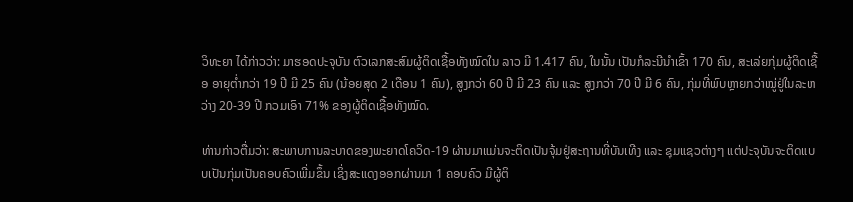ວິທະຍາ ໄດ້ກ່າວວ່າ: ມາຮອດປະຈຸບັນ ຕົວເລກສະສົມຜູ້ຕິດເຊື້ອທັງໝົດໃນ ລາວ ມີ 1.417 ຄົນ, ໃນນັ້ນ ເປັນກໍລະນີນຳເຂົ້າ 170 ຄົນ, ສະເລ່ຍກຸ່ມຜູ້ຕິດເຊື້ອ ອາຍຸຕໍ່າກວ່າ 19 ປີ ມີ 25 ຄົນ (ນ້ອຍສຸດ 2 ເດືອນ 1 ຄົນ), ສູງກວ່າ 60 ປີ ມີ 23 ຄົນ ແລະ ສູງກວ່າ 70 ປີ ມີ 6 ຄົນ, ກຸ່ມທີ່ພົບຫຼາຍກວ່າໝູ່ຢູ່ໃນລະຫວ່າງ 20-39 ປີ ກວມເອົາ 71% ຂອງຜູ້ຕິດເຊື້ອທັງໝົດ.

ທ່ານກ່າວຕື່ມວ່າ: ສະພາບການລະບາດຂອງພະຍາດໂຄວິດ-19 ຜ່ານມາແມ່ນຈະຕິດເປັນຈຸ້ມຢູ່ສະຖານທີ່ບັນເທີງ ແລະ ຊຸມແຊວຕ່າງໆ ແຕ່ປະຈຸບັນຈະຕິດແບບເປັນກຸ່ມເປັນຄອບຄົວເພີ່ມຂຶ້ນ ເຊິ່ງສະແດງອອກຜ່ານມາ 1 ຄອບຄົວ ມີຜູ້ຕິ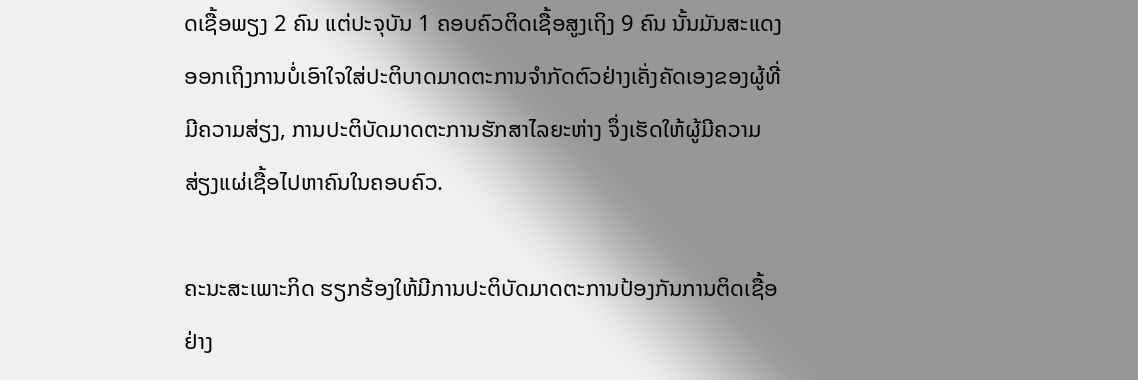ດເຊື້ອພຽງ 2 ຄົນ ແຕ່ປະຈຸບັນ 1 ຄອບຄົວຕິດເຊື້ອສູງເຖິງ 9 ຄົນ ນັ້ນມັນສະແດງອອກເຖິງການບໍ່ເອົາໃຈໃສ່ປະຕິບາດມາດຕະການຈຳກັດຕົວຢ່າງເຄັ່ງຄັດເອງຂອງຜູ້ທີ່ມີຄວາມສ່ຽງ, ການປະຕິບັດມາດຕະການຮັກສາໄລຍະຫ່າງ ຈຶ່ງເຮັດໃຫ້ຜູ້ມີຄວາມສ່ຽງແຜ່ເຊື້ອໄປຫາຄົນໃນຄອບຄົວ.

ຄະນະສະເພາະກິດ ຮຽກຮ້ອງໃຫ້ມີການປະຕິບັດມາດຕະການປ້ອງກັນການຕິດເຊື້ອ ຢ່າງ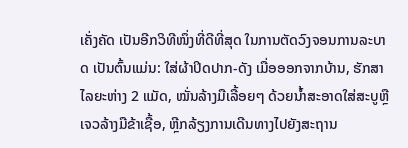ເຄັ່ງຄັດ ເປັນອີກວິທີໜຶ່ງທີ່ດີທີ່ສຸດ ໃນການຕັດວົງຈອນການລະບາດ ເປັນຕົ້ນແມ່ນ: ໃສ່ຜ້າປິດປາກ-ດັງ ເມື່ອອອກຈາກບ້ານ, ຮັກສາໄລຍະຫ່າງ 2 ແມັດ, ໝັ່ນລ້າງມືເລື້ອຍໆ ດ້ວຍນ້ຳສະອາດໃສ່ສະບູຫຼື ເຈວລ້າງມືຂ້າເຊື້ອ, ຫຼີກລ້ຽງການເດີນທາງໄປຍັງສະຖານ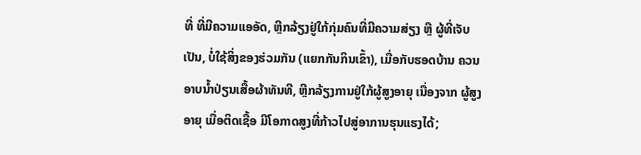ທີ່ ທີ່ມີຄວາມແອອັດ, ຫຼີກລ້ຽງຢູ່ໃກ້ກຸ່ມຄົນທີ່ມີຄວາມສ່ຽງ ຫຼື ຜູ້ທີ່ເຈັບເປັນ, ບໍ່ໃຊ້ສິ່ງຂອງຮ່ວມກັນ (ແຍກກັນກິນເຂົ້າ), ເມື່ອກັບຮອດບ້ານ ຄວນອາບນ້ຳປ່ຽນເສື້ອຜ້າທັນທີ, ຫຼີກລ້ຽງການຢູ່ໃກ້ຜູ້ສູງອາຍຸ ເນື່ອງຈາກ ຜູ້ສູງອາຍຸ ເມື່ອຕິດເຊື້ອ ມີໂອກາດສູງທີ່ກ້າວໄປສູ່ອາການຮຸນແຮງໄດ້;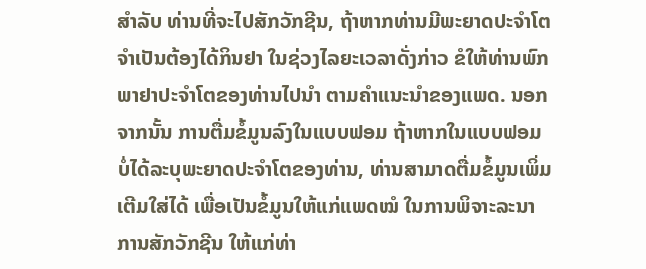ສຳລັບ ທ່ານທີ່ຈະໄປສັກວັກຊີນ, ຖ້າຫາກທ່ານມີພະຍາດປະຈຳໂຕ ຈຳເປັນຕ້ອງໄດ້ກິນຢາ ໃນຊ່ວງໄລຍະເວລາດັ່ງກ່າວ ຂໍໃຫ້ທ່ານພົກພາຢາປະຈຳໂຕຂອງທ່ານໄປນຳ ຕາມຄຳແນະນຳຂອງແພດ. ນອກຈາກນັ້ນ ການຕື່ມຂໍ້ມູນລົງໃນແບບຟອມ ຖ້າຫາກໃນແບບຟອມ ບໍ່ໄດ້ລະບຸພະຍາດປະຈຳໂຕຂອງທ່ານ, ທ່ານສາມາດຕື່ມຂໍ້ມູນເພິ່ມເຕີມໃສ່ໄດ້ ເພື່ອເປັນຂໍ້ມູນໃຫ້ແກ່ແພດໝໍ ໃນການພິຈາະລະນາການສັກວັກຊີນ ໃຫ້ແກ່ທ່າ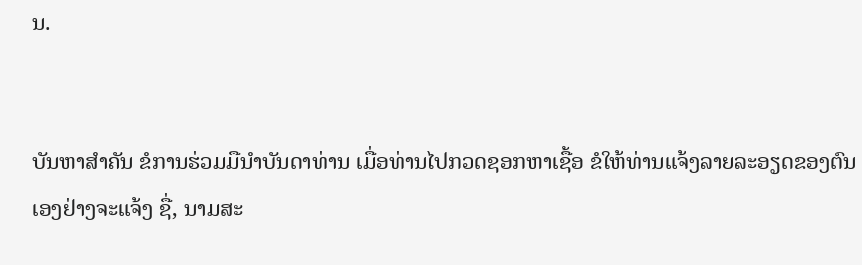ນ.


ບັນຫາສຳຄັນ ຂໍການຮ່ວມມືນຳບັນດາທ່ານ ເມື່ອທ່ານໄປກວດຊອກຫາເຊື້ອ ຂໍໃຫ້ທ່ານແຈ້ງລາຍລະອຽດຂອງຕົນເອງຢ່າງຈະແຈ້ງ ຊື່, ນາມສະ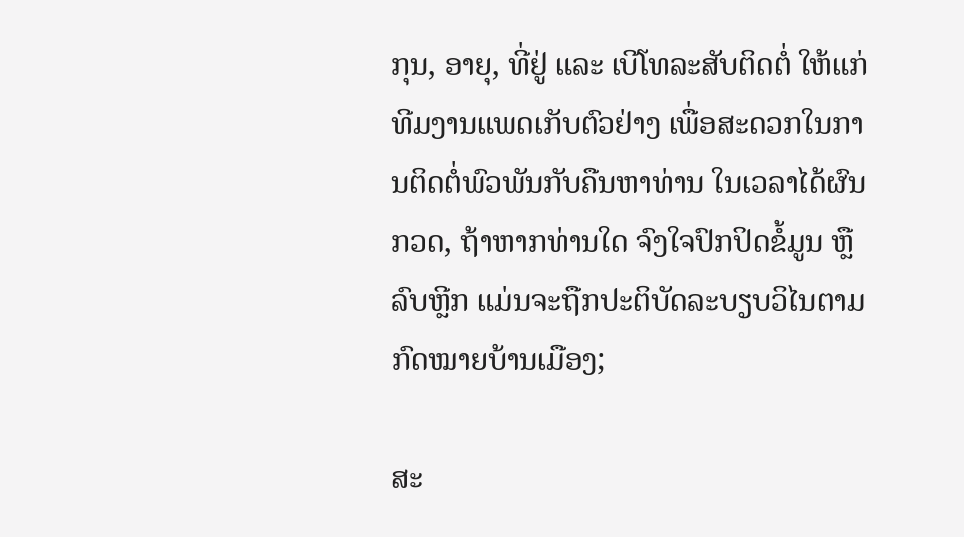ກຸນ, ອາຍຸ, ທີ່ຢູ່ ແລະ ເບີໂທລະສັບຕິດຕໍ່ ໃຫ້ແກ່ທີມງານແພດເກັບຕົວຢ່າງ ເພື່ອສະດວກໃນການຕິດຕໍ່ພົວພັນກັບຄືນຫາທ່ານ ໃນເວລາໄດ້ຜົນກວດ, ຖ້າຫາກທ່ານໃດ ຈົງໃຈປົກປິດຂໍ້ມູນ ຫຼື ລົບຫຼີກ ແມ່ນຈະຖືກປະຕິບັດລະບຽບວິໄນຕາມກົດໝາຍບ້ານເມືອງ;

ສະ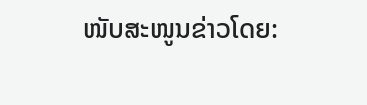ໜັບສະໜູນຂ່າວໂດຍ: